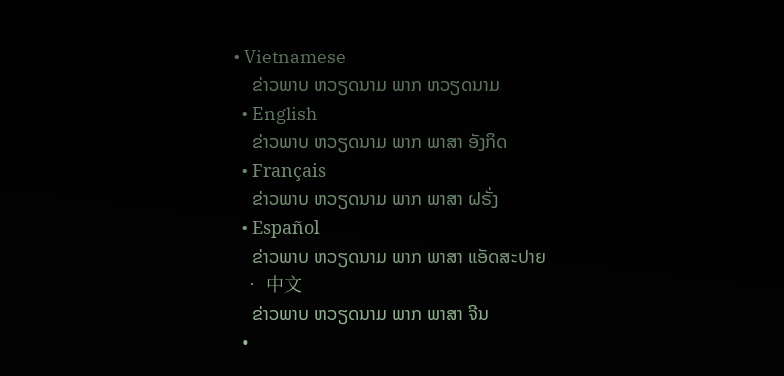• Vietnamese
    ຂ່າວພາບ ຫວຽດນາມ ພາກ ຫວຽດນາມ
  • English
    ຂ່າວພາບ ຫວຽດນາມ ພາກ ພາສາ ອັງກິດ
  • Français
    ຂ່າວພາບ ຫວຽດນາມ ພາກ ພາສາ ຝຣັ່ງ
  • Español
    ຂ່າວພາບ ຫວຽດນາມ ພາກ ພາສາ ແອັດສະປາຍ
  • 中文
    ຂ່າວພາບ ຫວຽດນາມ ພາກ ພາສາ ຈີນ
  •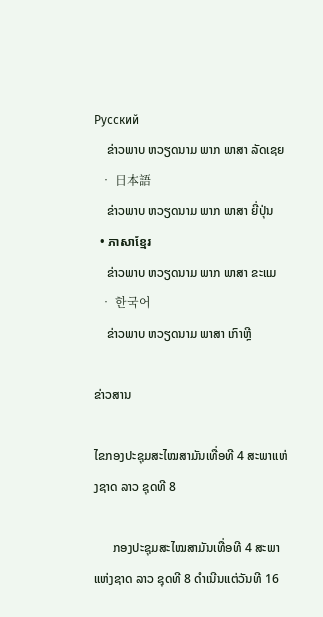Русский
    ຂ່າວພາບ ຫວຽດນາມ ພາກ ພາສາ ລັດເຊຍ
  • 日本語
    ຂ່າວພາບ ຫວຽດນາມ ພາກ ພາສາ ຍີ່ປຸ່ນ
  • ភាសាខ្មែរ
    ຂ່າວພາບ ຫວຽດນາມ ພາກ ພາສາ ຂະແມ
  • 한국어
    ຂ່າວພາບ ຫວຽດນາມ ພາສາ ເກົາຫຼີ

ຂ່າວສານ

ໄຂກອງປະຊຸມສະໄໝສາມັນເທື່ອທີ 4 ສະພາແຫ່ງຊາດ ລາວ ຊຸດທີ 8

      ກອງປະຊຸມສະໄໝສາມັນເທື່ອທີ 4 ສະພາແຫ່ງຊາດ ລາວ ຊຸດທີ 8 ດຳເນີນແຕ່ວັນທີ 16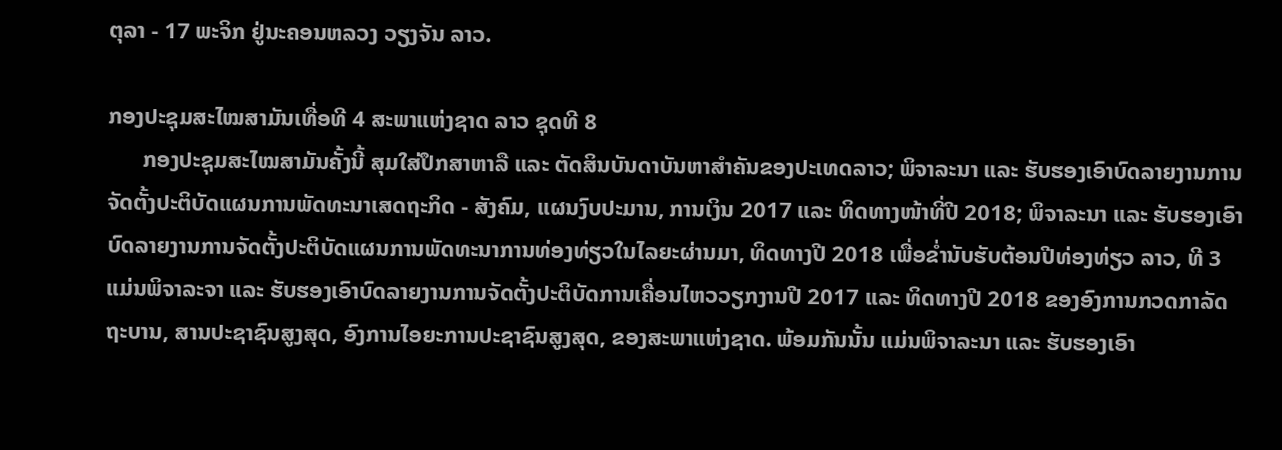ຕຸລາ - 17 ພະຈິກ ຢູ່ນະຄອນຫລວງ ວຽງຈັນ ລາວ.

ກອງປະຊຸມສະໄໝສາມັນເທື່ອທີ 4 ສະພາແຫ່ງຊາດ ລາວ ຊຸດທີ 8
      ກອງປະຊຸມສະໄໝສາມັນຄັ້ງນີ້ ສຸມໃສ່ປຶກສາຫາລື ແລະ ຕັດສິນບັນດາບັນຫາສຳຄັນຂອງປະເທດລາວ; ພິຈາລະນາ ແລະ ຮັບຮອງເອົາບົດລາຍງານການຈັດຕັ້ງປະຕິບັດແຜນການພັດທະນາເສດຖະກິດ - ສັງຄົມ, ແຜນງົບປະມານ, ການເງິນ 2017 ແລະ ທິດທາງໜ້າທີ່ປີ 2018; ພິຈາລະນາ ແລະ ຮັບຮອງເອົາບົດລາຍງານການຈັດຕັ້ງປະຕິບັດແຜນການພັດທະນາການທ່ອງທ່ຽວໃນໄລຍະຜ່ານມາ, ທິດທາງປີ 2018 ເພື່ອຂ່ຳນັບຮັບຕ້ອນປີທ່ອງທ່ຽວ ລາວ, ທີ 3 ແມ່ນພິຈາລະຈາ ແລະ ຮັບຮອງເອົາບົດລາຍງານການຈັດຕັ້ງປະຕິບັດການເຄື່ອນໄຫວວຽກງານປີ 2017 ແລະ ທິດທາງປີ 2018 ຂອງອົງການກວດກາລັດຖະບານ, ສານປະຊາຊົນສູງສຸດ, ອົງການໄອຍະການປະຊາຊົນສູງສຸດ, ຂອງສະພາແຫ່ງຊາດ. ພ້ອມກັນນັ້ນ ແມ່ນພິຈາລະນາ ແລະ ຮັບຮອງເອົາ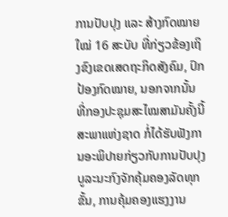ການປັບປຸງ ແລະ ສ້າງກົດໝາຍໃໝ່ 16 ສະບັບ ທີ່ກ່ຽວຂ້ອງເຖິງຂົງເຂດເສດຖະກິດສັງຄົມ, ປົກປ້ອງກົດໝາຍ, ນອກຈາກນັ້ນ ທີ່ກອງປະຊຸມສະໄໝສາມັນຄັ້ງນີ້ ສະພາແຫ່ງຊາດ ກໍ່ໄດ້ຮັບຟັງການອະພິປາຍກ່ຽວກັບການປັບປຸງບູລະນະກົງຈັກຄຸ້ມຄອງລັດທຸກຂັ້ນ, ການຄຸ້ມຄອງແຮງງານ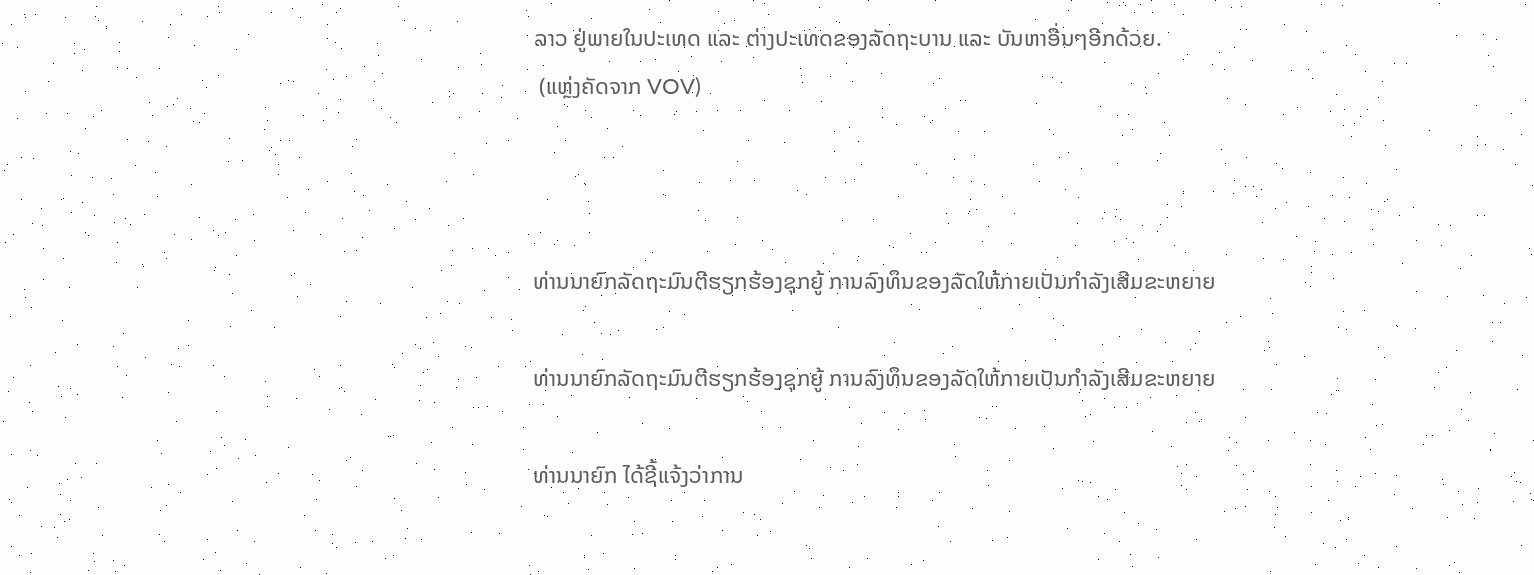ລາວ ຢູ່ພາຍໃນປະເທດ ແລະ ຕ່າງປະເທດຂອງລັດຖະບານ ແລະ ບັນຫາອື່ນໆອີກດ້ວຍ.
 (ແຫຼ່ງຄັດຈາກ VOV)



ທ່ານນາຍົກລັດຖະມົນຕີຮຽກຮ້ອງຊຸກຍູ້ ການລົງທຶນຂອງລັດໃຫ້ກາຍເປັນກຳລັງເສີມຂະຫຍາຍ

ທ່ານນາຍົກລັດຖະມົນຕີຮຽກຮ້ອງຊຸກຍູ້ ການລົງທຶນຂອງລັດໃຫ້ກາຍເປັນກຳລັງເສີມຂະຫຍາຍ

ທ່ານນາຍົກ ໄດ້ຊີ້ແຈ້ງວ່າການ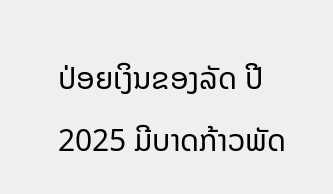ປ່ອຍເງິນຂອງລັດ ປີ 2025 ມີບາດກ້າວພັດ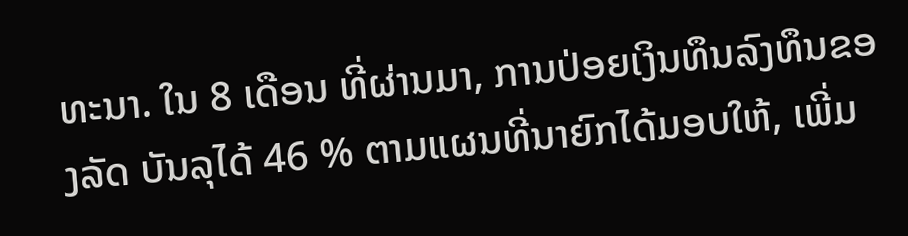ທະນາ. ໃນ 8 ເດືອນ ທີ່ຜ່ານມາ, ການປ່ອຍເງິນທຶນລົງທຶນຂອງລັດ ບັນລຸໄດ້ 46 % ຕາມແຜນທີ່ນາຍົກໄດ້ມອບໃຫ້, ເພີ່ມ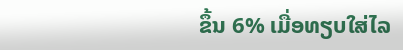ຂຶ້ນ 6% ເມື່ອທຽບໃສ່ໄລ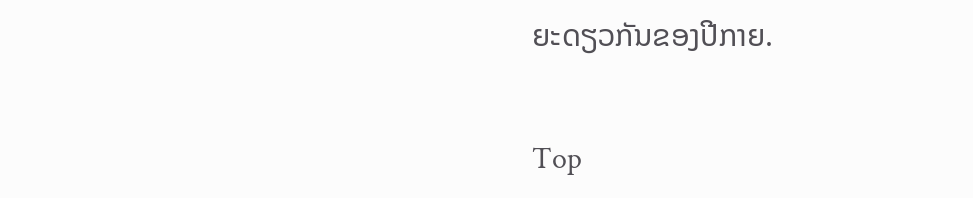ຍະດຽວກັນຂອງປີກາຍ.

Top